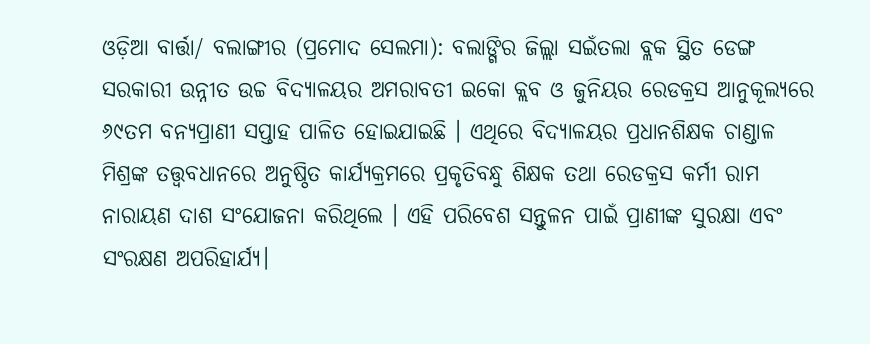ଓଡ଼ିଆ ବାର୍ତ୍ତା/ ବଲାଙ୍ଗୀର (ପ୍ରମୋଦ ସେଲମା): ବଲାଙ୍ଗିର ଜିଲ୍ଲା ସଇଁତଲା ବ୍ଲକ ସ୍ଥିତ ଡେଙ୍ଗ ସରକାରୀ ଉନ୍ନୀତ ଉଚ୍ଚ ବିଦ୍ୟାଳୟର ଅମରାବତୀ ଇକୋ କ୍ଲବ ଓ ଜୁନିୟର ରେଡକ୍ରସ ଆନୁକୂଲ୍ୟରେ ୬୯ତମ ବନ୍ୟପ୍ରାଣୀ ସପ୍ତାହ ପାଳିତ ହୋଇଯାଇଛି । ଏଥିରେ ବିଦ୍ୟାଳୟର ପ୍ରଧାନଶିକ୍ଷକ ଚାଣ୍ଡାଳ ମିଶ୍ରଙ୍କ ତତ୍ତ୍ୱବଧାନରେ ଅନୁଷ୍ଠିତ କାର୍ଯ୍ୟକ୍ରମରେ ପ୍ରକୃତିବନ୍ଧୁ ଶିକ୍ଷକ ତଥା ରେଡକ୍ରସ କର୍ମୀ ରାମ ନାରାୟଣ ଦାଶ ସଂଯୋଜନା କରିଥିଲେ । ଏହି ପରିବେଶ ସନ୍ତୁଳନ ପାଇଁ ପ୍ରାଣୀଙ୍କ ସୁରକ୍ଷା ଏବଂ ସଂରକ୍ଷଣ ଅପରିହାର୍ଯ୍ୟ।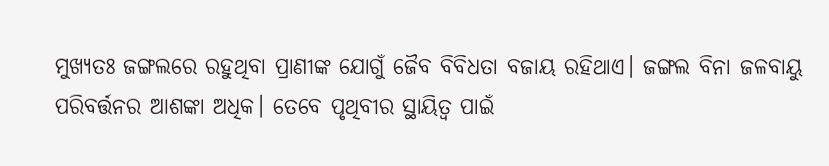ମୁଖ୍ୟତଃ ଜଙ୍ଗଲରେ ରହୁଥିବା ପ୍ରାଣୀଙ୍କ ଯୋଗୁଁ ଜୈବ ବିବିଧତା ବଜାୟ ରହିଥାଏ। ଜଙ୍ଗଲ ବିନା ଜଳବାୟୁ ପରିବର୍ତ୍ତନର ଆଶଙ୍କା ଅଧିକ। ତେବେ ପୃଥିବୀର ସ୍ଥାୟିତ୍ଵ ପାଇଁ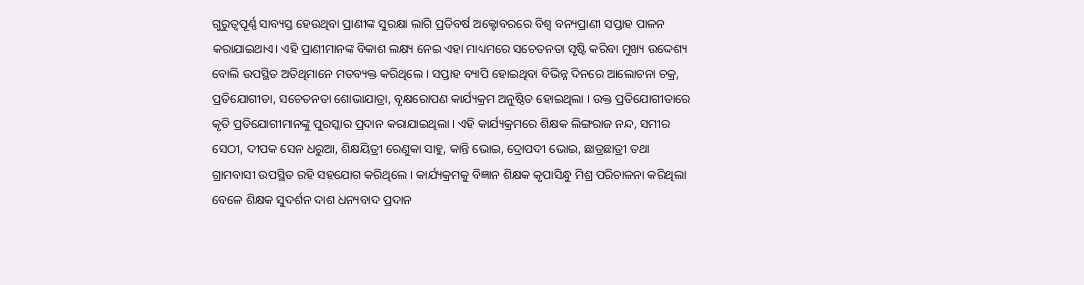ଗୁରୁତ୍ବପୂର୍ଣ୍ଣ ସାବ୍ୟସ୍ତ ହେଉଥିବା ପ୍ରାଣୀଙ୍କ ସୁରକ୍ଷା ଲାଗି ପ୍ରତିବର୍ଷ ଅକ୍ଟୋବରରେ ବିଶ୍ଵ ବନ୍ୟପ୍ରାଣୀ ସପ୍ତାହ ପାଳନ କରାଯାଇଥାଏ। ଏହି ପ୍ରାଣୀମାନଙ୍କ ବିକାଶ ଲକ୍ଷ୍ୟ ନେଇ ଏହା ମାଧ୍ୟମରେ ସଚେତନତା ସୃଷ୍ଟି କରିବା ମୁଖ୍ୟ ଉଦ୍ଦେଶ୍ୟ ବୋଲି ଉପସ୍ଥିତ ଅତିଥିମାନେ ମତବ୍ୟକ୍ତ କରିଥିଲେ । ସପ୍ତାହ ବ୍ୟାପି ହୋଇଥିବା ବିଭିନ୍ନ ଦିନରେ ଆଲୋଚନା ଚକ୍ର, ପ୍ରତିଯୋଗୀତା, ସଚେତନତା ଶୋଭାଯାତ୍ରା, ବୃକ୍ଷରୋପଣ କାର୍ଯ୍ୟକ୍ରମ ଅନୁଷ୍ଠିତ ହୋଇଥିଲା । ଉକ୍ତ ପ୍ରତିଯୋଗୀତାରେ କୃତି ପ୍ରତିଯୋଗୀମାନଙ୍କୁ ପୁରସ୍କାର ପ୍ରଦାନ କରାଯାଇଥିଲା । ଏହି କାର୍ଯ୍ୟକ୍ରମରେ ଶିକ୍ଷକ ଲିଙ୍ଗରାଜ ନନ୍ଦ, ସମୀର ସେଠୀ, ଦୀପକ ସେନ ଧରୁଆ, ଶିକ୍ଷୟିତ୍ରୀ ରେଣୁକା ସାହୁ, କାନ୍ତି ଭୋଇ, ଦ୍ରୋପଦୀ ଭୋଇ, ଛାତ୍ରଛାତ୍ରୀ ତଥା ଗ୍ରାମବାସୀ ଉପସ୍ଥିତ ରହି ସହଯୋଗ କରିଥିଲେ । କାର୍ଯ୍ୟକ୍ରମକୁ ବିଜ୍ଞାନ ଶିକ୍ଷକ କୃପାସିନ୍ଧୁ ମିଶ୍ର ପରିଚାଳନା କରିଥିଲା ବେଳେ ଶିକ୍ଷକ ସୁଦର୍ଶନ ଦାଶ ଧନ୍ୟବାଦ ପ୍ରଦାନ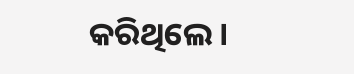କରିଥିଲେ ।